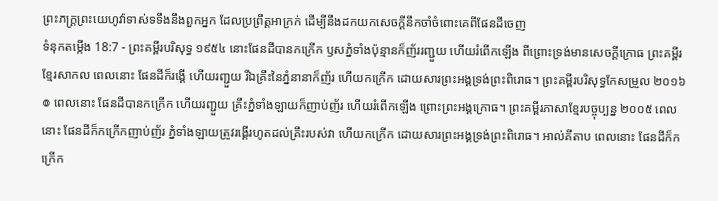ព្រះភក្ត្រព្រះយេហូវ៉ាទាស់ទទឹងនឹងពួកអ្នក ដែលប្រព្រឹត្តអាក្រក់ ដើម្បីនឹងដកយកសេចក្ដីនឹកចាំចំពោះគេពីផែនដីចេញ
ទំនុកតម្កើង 18:7 - ព្រះគម្ពីរបរិសុទ្ធ ១៩៥៤ នោះផែនដីបានកក្រើក ឫសភ្នំទាំងប៉ុន្មានក៏ញ័ររញ្ជួយ ហើយរំពើកឡើង ពីព្រោះទ្រង់មានសេចក្ដីក្រោធ ព្រះគម្ពីរខ្មែរសាកល ពេលនោះ ផែនដីក៏រង្គើ ហើយរញ្ជួយ រីឯគ្រឹះនៃភ្នំនានាក៏ញ័រ ហើយកក្រើក ដោយសារព្រះអង្គទ្រង់ព្រះពិរោធ។ ព្រះគម្ពីរបរិសុទ្ធកែសម្រួល ២០១៦ ៙ ពេលនោះ ផែនដីបានកក្រើក ហើយរញ្ជួយ គ្រឹះភ្នំទាំងឡាយក៏ញាប់ញ័រ ហើយរំពើកឡើង ព្រោះព្រះអង្គក្រោធ។ ព្រះគម្ពីរភាសាខ្មែរបច្ចុប្បន្ន ២០០៥ ពេលនោះ ផែនដីក៏កក្រើកញាប់ញ័រ ភ្នំទាំងឡាយត្រូវរង្គើរហូតដល់គ្រឹះរបស់វា ហើយកក្រើក ដោយសារព្រះអង្គទ្រង់ព្រះពិរោធ។ អាល់គីតាប ពេលនោះ ផែនដីក៏កក្រើក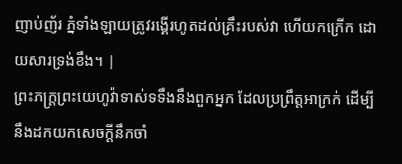ញាប់ញ័រ ភ្នំទាំងឡាយត្រូវរង្គើរហូតដល់គ្រឹះរបស់វា ហើយកក្រើក ដោយសារទ្រង់ខឹង។ |
ព្រះភក្ត្រព្រះយេហូវ៉ាទាស់ទទឹងនឹងពួកអ្នក ដែលប្រព្រឹត្តអាក្រក់ ដើម្បីនឹងដកយកសេចក្ដីនឹកចាំ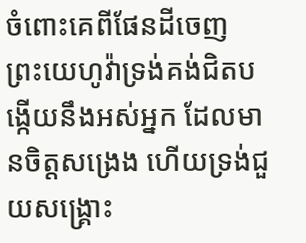ចំពោះគេពីផែនដីចេញ
ព្រះយេហូវ៉ាទ្រង់គង់ជិតបង្កើយនឹងអស់អ្នក ដែលមានចិត្តសង្រេង ហើយទ្រង់ជួយសង្គ្រោះ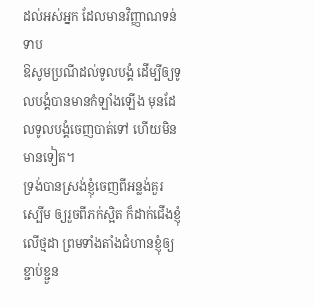ដល់អស់អ្នក ដែលមានវិញ្ញាណទន់ទាប
ឱសូមប្រណីដល់ទូលបង្គំ ដើម្បីឲ្យទូលបង្គំបានមានកំឡាំងឡើង មុនដែលទូលបង្គំចេញបាត់ទៅ ហើយមិនមានទៀត។
ទ្រង់បានស្រង់ខ្ញុំចេញពីអន្លង់គួរស្បើម ឲ្យរួចពីភក់ស្អិត ក៏ដាក់ជើងខ្ញុំលើថ្មដា ព្រមទាំងតាំងជំហានខ្ញុំឲ្យខ្ជាប់ខ្ជួន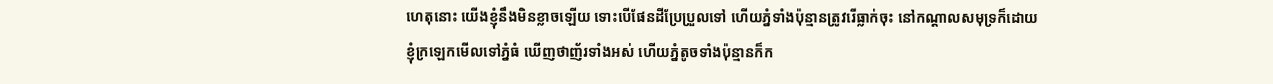ហេតុនោះ យើងខ្ញុំនឹងមិនខ្លាចឡើយ ទោះបើផែនដីប្រែប្រួលទៅ ហើយភ្នំទាំងប៉ុន្មានត្រូវរើធ្លាក់ចុះ នៅកណ្តាលសមុទ្រក៏ដោយ
ខ្ញុំក្រឡេកមើលទៅភ្នំធំ ឃើញថាញ័រទាំងអស់ ហើយភ្នំតូចទាំងប៉ុន្មានក៏ក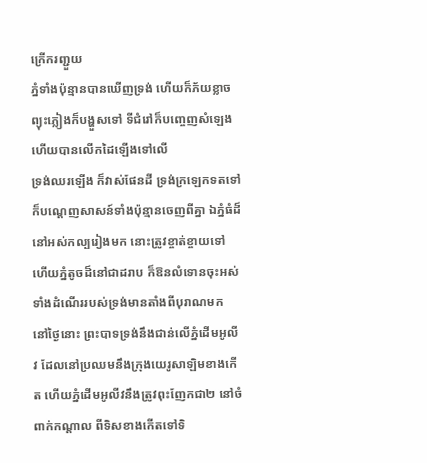ក្រើករញ្ជួយ
ភ្នំទាំងប៉ុន្មានបានឃើញទ្រង់ ហើយក៏ភ័យខ្លាច ព្យុះភ្លៀងក៏បង្ហួសទៅ ទីជំរៅក៏បញ្ចេញសំឡេង ហើយបានលើកដៃឡើងទៅលើ
ទ្រង់ឈរឡើង ក៏វាស់ផែនដី ទ្រង់ក្រឡេកទតទៅក៏បណ្តេញសាសន៍ទាំងប៉ុន្មានចេញពីគ្នា ឯភ្នំធំដ៏នៅអស់កល្បរៀងមក នោះត្រូវខ្ចាត់ខ្ចាយទៅ ហើយភ្នំតូចដ៏នៅជាដរាប ក៏ឱនលំទោនចុះអស់ទាំងដំណើររបស់ទ្រង់មានតាំងពីបុរាណមក
នៅថ្ងៃនោះ ព្រះបាទទ្រង់នឹងជាន់លើភ្នំដើមអូលីវ ដែលនៅប្រឈមនឹងក្រុងយេរូសាឡិមខាងកើត ហើយភ្នំដើមអូលីវនឹងត្រូវពុះញែកជា២ នៅចំពាក់កណ្តាល ពីទិសខាងកើតទៅទិ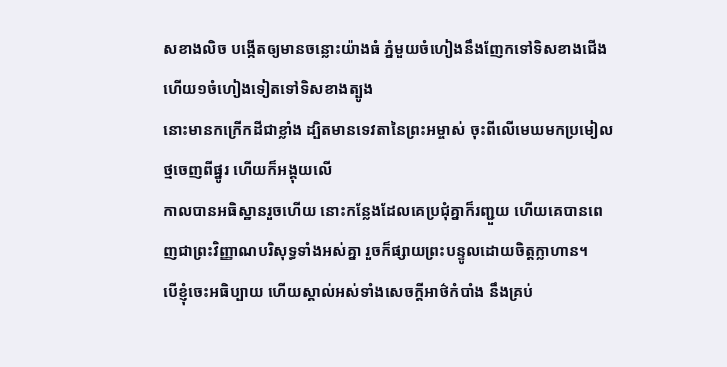សខាងលិច បង្កើតឲ្យមានចន្លោះយ៉ាងធំ ភ្នំមួយចំហៀងនឹងញែកទៅទិសខាងជើង ហើយ១ចំហៀងទៀតទៅទិសខាងត្បូង
នោះមានកក្រើកដីជាខ្លាំង ដ្បិតមានទេវតានៃព្រះអម្ចាស់ ចុះពីលើមេឃមកប្រមៀលថ្មចេញពីផ្នូរ ហើយក៏អង្គុយលើ
កាលបានអធិស្ឋានរួចហើយ នោះកន្លែងដែលគេប្រជុំគ្នាក៏រញ្ជួយ ហើយគេបានពេញជាព្រះវិញ្ញាណបរិសុទ្ធទាំងអស់គ្នា រួចក៏ផ្សាយព្រះបន្ទូលដោយចិត្តក្លាហាន។
បើខ្ញុំចេះអធិប្បាយ ហើយស្គាល់អស់ទាំងសេចក្ដីអាថ៌កំបាំង នឹងគ្រប់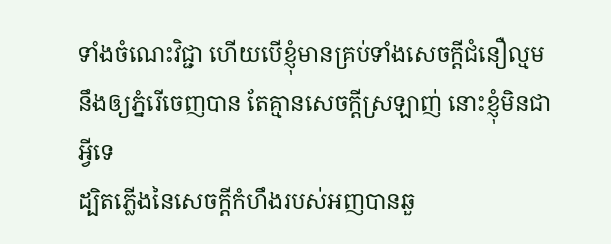ទាំងចំណេះវិជ្ជា ហើយបើខ្ញុំមានគ្រប់ទាំងសេចក្ដីជំនឿល្មមនឹងឲ្យភ្នំរើចេញបាន តែគ្មានសេចក្ដីស្រឡាញ់ នោះខ្ញុំមិនជាអ្វីទេ
ដ្បិតភ្លើងនៃសេចក្ដីកំហឹងរបស់អញបានឆួ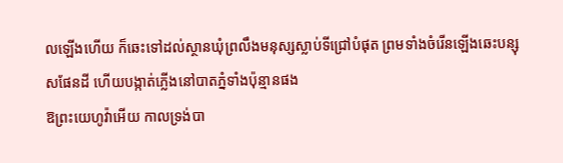លឡើងហើយ ក៏ឆេះទៅដល់ស្ថានឃុំព្រលឹងមនុស្សស្លាប់ទីជ្រៅបំផុត ព្រមទាំងចំរើនឡើងឆេះបន្សុសផែនដី ហើយបង្កាត់ភ្លើងនៅបាតភ្នំទាំងប៉ុន្មានផង
ឱព្រះយេហូវ៉ាអើយ កាលទ្រង់បា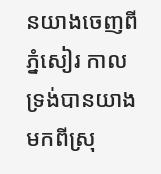នយាងចេញពីភ្នំសៀរ កាលទ្រង់បានយាងមកពីស្រុ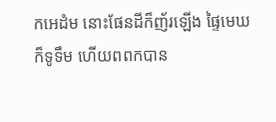កអេដំម នោះផែនដីក៏ញ័រឡើង ផ្ទៃមេឃក៏ទូទឹម ហើយពពកបាន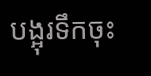បង្អុរទឹកចុះ